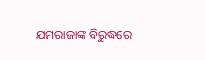ଯମରାଜାଙ୍କ ବିରୁଦ୍ଧରେ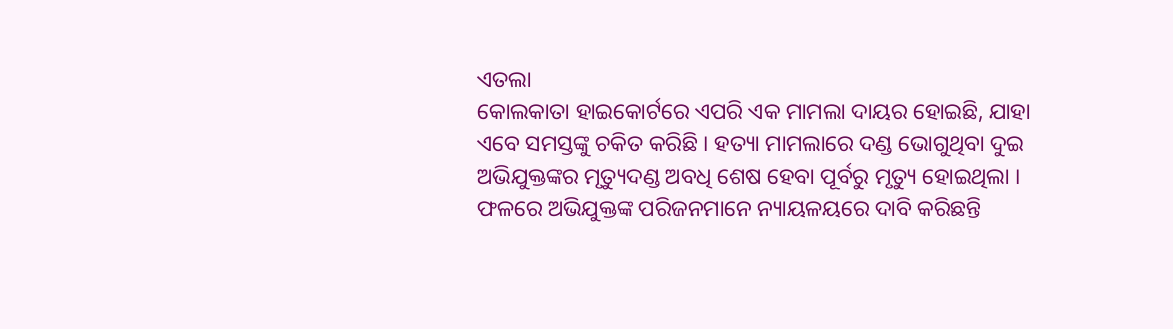ଏତଲା
କୋଲକାତା ହାଇକୋର୍ଟରେ ଏପରି ଏକ ମାମଲା ଦାୟର ହୋଇଛି, ଯାହା ଏବେ ସମସ୍ତଙ୍କୁ ଚକିତ କରିଛି । ହତ୍ୟା ମାମଲାରେ ଦଣ୍ଡ ଭୋଗୁଥିବା ଦୁଇ ଅଭିଯୁକ୍ତଙ୍କର ମୃତ୍ୟୁଦଣ୍ଡ ଅବଧି ଶେଷ ହେବା ପୂର୍ବରୁ ମୃତ୍ୟୁ ହୋଇଥିଲା । ଫଳରେ ଅଭିଯୁକ୍ତଙ୍କ ପରିଜନମାନେ ନ୍ୟାୟଳୟରେ ଦାବି କରିଛନ୍ତି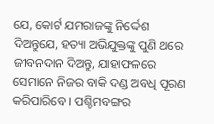ଯେ, କୋର୍ଟ ଯମରାଜଙ୍କୁ ନିର୍ଦ୍ଦେଶ ଦିଅନ୍ତୁଯେ, ହତ୍ୟା ଅଭିଯୁକ୍ତଙ୍କୁ ପୁଣି ଥରେ ଜୀବନଦାନ ଦିଅନ୍ତୁ, ଯାହାଫଳରେ ସେମାନେ ନିଜର ବାକି ଦଣ୍ଡ ଅବଧି ପୂରଣ କରିପାରିବେ । ପଶ୍ଚିମବଙ୍ଗର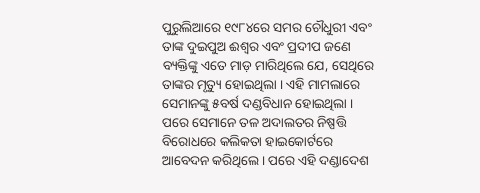ପୁରୁଲିଆରେ ୧୯୮୪ରେ ସମର ଚୌଧୁରୀ ଏବଂ ତାଙ୍କ ଦୁଇପୁଅ ଈଶ୍ୱର ଏବଂ ପ୍ରଦୀପ ଜଣେ ବ୍ୟକ୍ତିଙ୍କୁ ଏତେ ମାଡ଼ ମାରିଥିଲେ ଯେ, ସେଥିରେ ତାଙ୍କର ମୃତ୍ୟୁ ହୋଇଥିଲା । ଏହି ମାମଲାରେ ସେମାନଙ୍କୁ ୫ବର୍ଷ ଦଣ୍ଡବିଧାନ ହୋଇଥିଲା । ପରେ ସେମାନେ ତଳ ଅଦାଲତର ନିଷ୍ପତ୍ତି ବିରୋଧରେ କଲିକତା ହାଇକୋର୍ଟରେ ଆବେଦନ କରିଥିଲେ । ପରେ ଏହି ଦଣ୍ଡାଦେଶ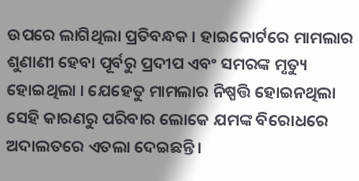ଉପରେ ଲାଗିଥିଲା ପ୍ରତିବନ୍ଧକ । ହାଇକୋର୍ଟରେ ମାମଲାର ଶୁଣାଣୀ ହେବା ପୂର୍ବରୁ ପ୍ରଦୀପ ଏବଂ ସମରଙ୍କ ମୃତ୍ୟୁ ହୋଇଥିଲା । ଯେହେତୁ ମାମଲାର ନିଷ୍ପତ୍ତି ହୋଇନଥିଲା ସେହି କାରଣରୁ ପରିବାର ଲୋକେ ଯମଙ୍କ ବିରୋଧରେ ଅଦାଲତରେ ଏତଲା ଦେଇଛନ୍ତି ।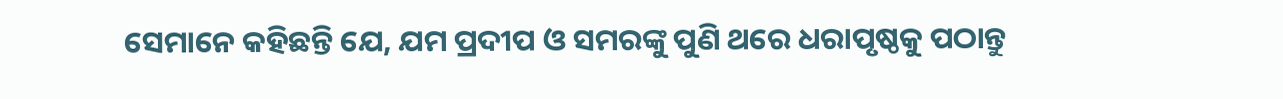ସେମାନେ କହିଛନ୍ତି ଯେ, ଯମ ପ୍ରଦୀପ ଓ ସମରଙ୍କୁ ପୁଣି ଥରେ ଧରାପୃଷ୍ଠକୁ ପଠାନ୍ତୁ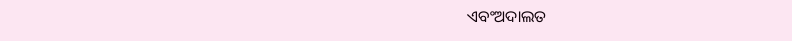ଏବଂଅଦାଲତ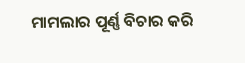ମାମଲାର ପୂର୍ଣ୍ଣ ବିଚାର କରି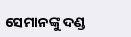ସେମାନଙ୍କୁ ଦଣ୍ଡ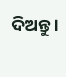ଦିଅନ୍ତୁ ।